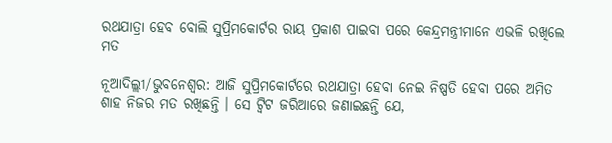ରଥଯାତ୍ରା ହେବ ବୋଲି ସୁପ୍ରିମକୋର୍ଟର ରାୟ ପ୍ରକାଶ ପାଇବା ପରେ କେନ୍ଦ୍ରମନ୍ତ୍ରୀମାନେ ଏଭଳି ରଖିଲେ ମତ

ନୂଆଦିଲ୍ଲୀ/ଭୁବନେଶ୍ୱର: ଆଜି ସୁପ୍ରିମକୋର୍ଟରେ ରଥଯାତ୍ରା ହେବା ନେଇ ନିଷ୍ପତି ହେବା ପରେ ଅମିତ ଶାହ ନିଜର ମତ ରଖିଛନ୍ତି । ସେ ଟ୍ୱିଟ ଜରିଆରେ ଜଣାଇଛନ୍ତି ଯେ,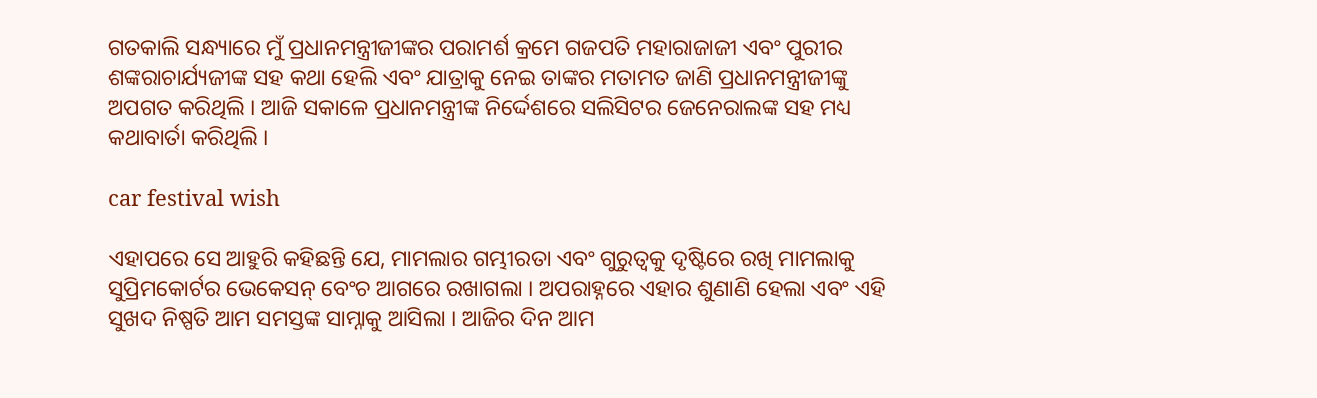ଗତକାଲି ସନ୍ଧ୍ୟାରେ ମୁଁ ପ୍ରଧାନମନ୍ତ୍ରୀଜୀଙ୍କର ପରାମର୍ଶ କ୍ରମେ ଗଜପତି ମହାରାଜାଜୀ ଏବଂ ପୁରୀର ଶଙ୍କରାଚାର୍ଯ୍ୟଜୀଙ୍କ ସହ କଥା ହେଲି ଏବଂ ଯାତ୍ରାକୁ ନେଇ ତାଙ୍କର ମତାମତ ଜାଣି ପ୍ରଧାନମନ୍ତ୍ରୀଜୀଙ୍କୁ ଅପଗତ କରିଥିଲି । ଆଜି ସକାଳେ ପ୍ରଧାନମନ୍ତ୍ରୀଙ୍କ ନିର୍ଦ୍ଦେଶରେ ସଲିସିଟର ଜେନେରାଲଙ୍କ ସହ ମଧ୍ୟ କଥାବାର୍ତା କରିଥିଲି ।

car festival wish

ଏହାପରେ ସେ ଆହୁରି କହିଛନ୍ତି ଯେ, ମାମଲାର ଗମ୍ଭୀରତା ଏବଂ ଗୁରୁତ୍ୱକୁ ଦୃଷ୍ଟିରେ ରଖି ମାମଲାକୁ ସୁପ୍ରିମକୋର୍ଟର ଭେକେସନ୍ ବେଂଚ ଆଗରେ ରଖାଗଲା । ଅପରାହ୍ନରେ ଏହାର ଶୁଣାଣି ହେଲା ଏବଂ ଏହି ସୁଖଦ ନିଷ୍ପତି ଆମ ସମସ୍ତଙ୍କ ସାମ୍ନାକୁ ଆସିଲା । ଆଜିର ଦିନ ଆମ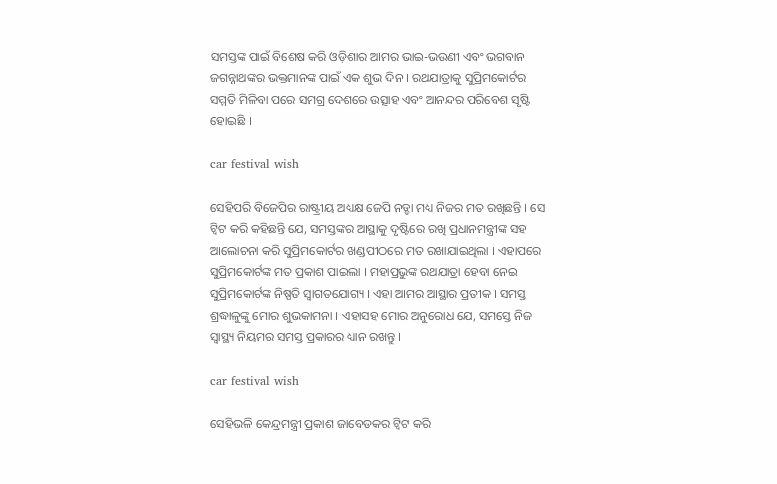ସମସ୍ତଙ୍କ ପାଇଁ ବିଶେଷ କରି ଓଡ଼ିଶାର ଆମର ଭାଇ-ଭଉଣୀ ଏବଂ ଭଗବାନ ଜଗନ୍ନାଥଙ୍କର ଭକ୍ତମାନଙ୍କ ପାଇଁ ଏକ ଶୁଭ ଦିନ । ରଥଯାତ୍ରାକୁ ସୁପ୍ରିମକୋର୍ଟର ସମ୍ମତି ମିଳିବା ପରେ ସମଗ୍ର ଦେଶରେ ଉତ୍ସାହ ଏବଂ ଆନନ୍ଦର ପରିବେଶ ସୃଷ୍ଟି ହୋଇଛି ।

car festival wish

ସେହିପରି ବିଜେପିର ରାଷ୍ଟ୍ରୀୟ ଅଧ୍ୟକ୍ଷ ଜେପି ନଡ୍ଡା ମଧ୍ୟ ନିଜର ମତ ରଖିଛନ୍ତି । ସେ ଟ୍ୱିଟ କରି କହିଛନ୍ତି ଯେ, ସମସ୍ତଙ୍କର ଆସ୍ଥାକୁ ଦୃଷ୍ଟିରେ ରଖି ପ୍ରଧାନମନ୍ତ୍ରୀଙ୍କ ସହ ଆଲୋଚନା କରି ସୁପ୍ରିମକୋର୍ଟର ଖଣ୍ଡପୀଠରେ ମତ ରଖାଯାଇଥିଲା । ଏହାପରେ ସୁପ୍ରିମକୋର୍ଟଙ୍କ ମତ ପ୍ରକାଶ ପାଇଲା । ମହାପ୍ରଭୁଙ୍କ ରଥଯାତ୍ରା ହେବା ନେଇ ସୁପ୍ରିମକୋର୍ଟଙ୍କ ନିଷ୍ପତି ସ୍ୱାଗତଯୋଗ୍ୟ । ଏହା ଆମର ଆସ୍ଥାର ପ୍ରତୀକ । ସମସ୍ତ ଶ୍ରଦ୍ଧାଳୁଙ୍କୁ ମୋର ଶୁଭକାମନା । ଏହାସହ ମୋର ଅନୁରୋଧ ଯେ, ସମସ୍ତେ ନିଜ ସ୍ୱାସ୍ଥ୍ୟ ନିୟମର ସମସ୍ତ ପ୍ରକାରର ଧ୍ୟାନ ରଖନ୍ତୁ ।

car festival wish

ସେହିଭଳି କେନ୍ଦ୍ରମନ୍ତ୍ରୀ ପ୍ରକାଶ ଜାବେଡକର ଟ୍ୱିଟ କରି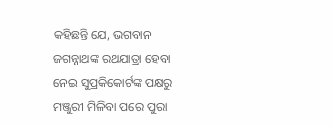କହିଛନ୍ତି ଯେ, ଭଗବାନ ଜଗନ୍ନାଥଙ୍କ ରଥଯାତ୍ରା ହେବା ନେଇ ସୁପ୍ରକିକୋର୍ଟଙ୍କ ପକ୍ଷରୁ ମଞ୍ଜୁରୀ ମିଳିବା ପରେ ପୁରା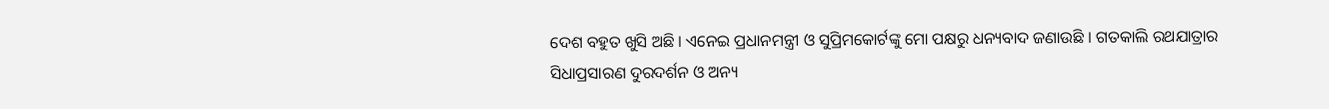ଦେଶ ବହୁତ ଖୁସି ଅଛି । ଏନେଇ ପ୍ରଧାନମନ୍ତ୍ରୀ ଓ ସୁପ୍ରିମକୋର୍ଟଙ୍କୁ ମୋ ପକ୍ଷରୁ ଧନ୍ୟବାଦ ଜଣାଉଛି । ଗତକାଲି ରଥଯାତ୍ରାର ସିଧାପ୍ରସାରଣ ଦୁରଦର୍ଶନ ଓ ଅନ୍ୟ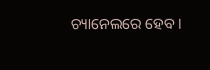ଚ୍ୟାନେଲରେ ହେବ ।